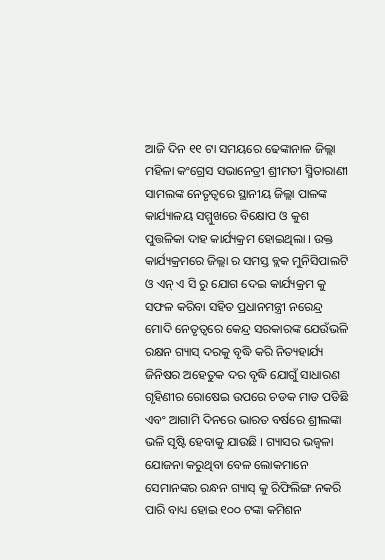ଆଜି ଦିନ ୧୧ ଟା ସମୟରେ ଢେଙ୍କାନାଳ ଜିଲ୍ଲା ମହିଳା କଂଗ୍ରେସ ସଭାନେତ୍ରୀ ଶ୍ରୀମତୀ ସ୍ମିତାରାଣୀ ସାମଲଙ୍କ ନେତୃତ୍ଵରେ ସ୍ଥାନୀୟ ଜିଲ୍ଲା ପାଳଙ୍କ କାର୍ଯ୍ୟାଳୟ ସମ୍ମୁଖରେ ବିକ୍ଷୋପ ଓ କୁଶ ପୁତ୍ତଳିକା ଦାହ କାର୍ଯ୍ୟକ୍ରମ ହୋଇଥିଲା । ଉକ୍ତ କାର୍ଯ୍ୟକ୍ରମରେ ଜିଲ୍ଲା ର ସମସ୍ତ ବ୍ଲକ ମୁନିସିପାଲଟି ଓ ଏନ୍ ଏ ସି ରୁ ଯୋଗ ଦେଇ କାର୍ଯ୍ୟକ୍ରମ କୁ ସଫଳ କରିବା ସହିତ ପ୍ରଧାନମନ୍ତ୍ରୀ ନରେନ୍ଦ୍ର ମୋଦି ନେତୃତ୍ଵରେ କେନ୍ଦ୍ର ସରକାରଙ୍କ ଯେଉଁଭଳି ରକ୍ଷନ ଗ୍ୟାସ୍ ଦରକୁ ବୃଦ୍ଧି କରି ନିତ୍ୟହାର୍ଯ୍ୟ ଜିନିଷର ଅହେତୁକ ଦର ବୃଦ୍ଧି ଯୋଗୁଁ ସାଧାରଣ ଗୃହିଣୀର ରୋଷେଇ ଉପରେ ଚଡକ ମାଡ ପଡିଛି ଏବଂ ଆଗାମି ଦିନରେ ଭାରତ ବର୍ଷରେ ଶ୍ରୀଲଙ୍କା ଭଳି ସୃଷ୍ଟି ହେବାକୁ ଯାଉଛି । ଗ୍ୟାସର ଭଜ୍ୱଳା ଯୋଜନା କରୁଥିବା ବେଳ ଲୋକମାନେ ସେମାନଙ୍କର ରନ୍ଧନ ଗ୍ୟାସ୍ କୁ ରିଫିଲିଙ୍ଗ ନକରି ପାରି ବାଧ୍ୟ ହୋଇ ୧୦୦ ଟଙ୍କା କମିଶନ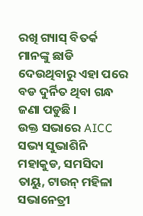ରଖି ଗ୍ୟାସ୍ ବିତର୍କ ମାନଙ୍କୁ ଛାଡି ଦେଉଥିବାରୁ ଏହା ପରେ ବଡ ଦୁର୍ନିତ ଥିବା ଗନ୍ଧ ଜଣା ପଡୁଛି ।
ଉକ୍ତ ସଭାରେ AICC ସଭ୍ୟ ସୁଭାଶିନି ମହାକୁଡ, ସମସିଦା ତାୟୁ, ଟାଉନ୍ ମହିଳା ସଭାନେତ୍ରୀ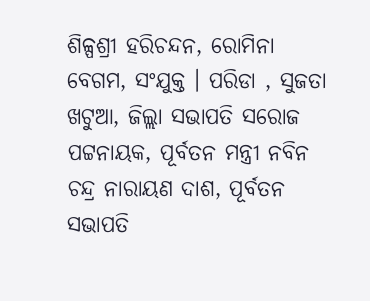ଶିଳ୍ପଶ୍ରୀ ହରିଚନ୍ଦନ, ରୋମିନା ବେଗମ, ସଂଯୁକ୍ତ । ପରିଡା , ସୁଜତା ଖଟୁଆ, ଜିଲ୍ଲା ସଭାପତି ସରୋଜ ପଟ୍ଟନାୟକ, ପୂର୍ବତନ ମନ୍ତ୍ରୀ ନବିନ ଚନ୍ଦ୍ର ନାରାୟଣ ଦାଶ, ପୂର୍ବତନ ସଭାପତି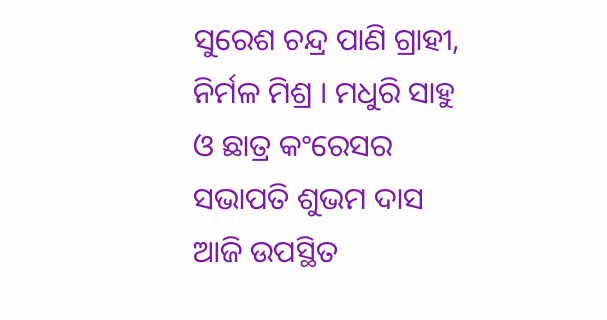ସୁରେଶ ଚନ୍ଦ୍ର ପାଣି ଗ୍ରାହୀ, ନିର୍ମଳ ମିଶ୍ର । ମଧୁରି ସାହୁ ଓ ଛାତ୍ର କଂରେସର ସଭାପତି ଶୁଭମ ଦାସ ଆଜି ଉପସ୍ଥିତ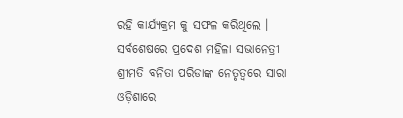ରହି କାର୍ଯ୍ୟକ୍ରମ କୁ ସଫଳ କରିଥିଲେ ।
ସର୍ବଶେଷରେ ପ୍ରଦେଶ ମହିଳା ସଭାନେତ୍ରୀ ଶ୍ରୀମତି ବନିତା ପରିଡାଙ୍କ ନେତୃତ୍ଵରେ ସାରା ଓଡ଼ିଶାରେ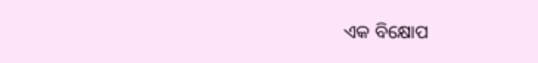ଏକ ବିକ୍ଷୋପ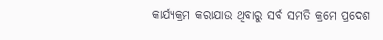କାର୍ଯ୍ୟକ୍ରମ କରାଯାଉ ଥିବାରୁ ସର୍ବ ସମତି କ୍ରମେ ପ୍ରଦେଶ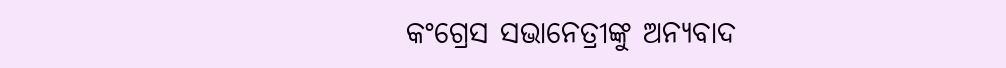କଂଗ୍ରେସ ସଭାନେତ୍ରୀଙ୍କୁ ଅନ୍ୟବାଦ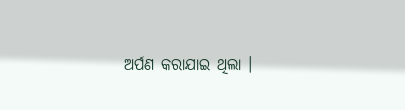ଅର୍ପଣ କରାଯାଇ ଥିଲା ।